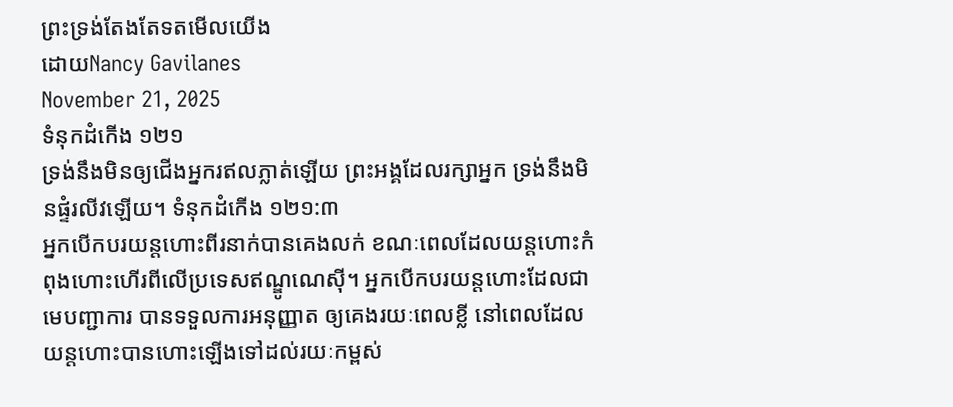ព្រះទ្រង់តែងតែទតមើលយើង
ដោយNancy Gavilanes
November 21, 2025
ទំនុកដំកើង ១២១
ទ្រង់នឹងមិនឲ្យជើងអ្នករឥលភ្លាត់ឡើយ ព្រះអង្គដែលរក្សាអ្នក ទ្រង់នឹងមិនផ្ទំរលីវឡើយ។ ទំនុកដំកើង ១២១:៣
អ្នកបើកបរយន្តហោះពីរនាក់បានគេងលក់ ខណៈពេលដែលយន្តហោះកំពុងហោះហើរពីលើប្រទេសឥណ្ឌូណេស៊ី។ អ្នកបើកបរយន្តហោះដែលជាមេបញ្ជាការ បានទទួលការអនុញ្ញាត ឲ្យគេងរយៈពេលខ្លី នៅពេលដែលយន្តហោះបានហោះឡើងទៅដល់រយៈកម្ពស់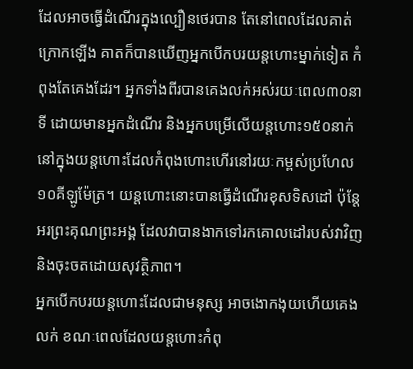ដែលអាចធ្វើដំណើរក្នុងល្បឿនថេរបាន តែនៅពេលដែលគាត់ក្រោកឡើង គាតក៏បានឃើញអ្នកបើកបរយន្តហោះម្នាក់ទៀត កំពុងតែគេងដែរ។ អ្នកទាំងពីរបានគេងលក់អស់រយៈពេល៣០នាទី ដោយមានអ្នកដំណើរ និងអ្នកបម្រើលើយន្តហោះ១៥០នាក់ នៅក្នុងយន្តហោះដែលកំពុងហោះហើរនៅរយៈកម្ពស់ប្រហែល ១០គីឡូម៉ែត្រ។ យន្តហោះនោះបានធ្វើដំណើរខុសទិសដៅ ប៉ុន្តែ អរព្រះគុណព្រះអង្គ ដែលវាបានងាកទៅរកគោលដៅរបស់វាវិញ និងចុះចតដោយសុវត្ថិភាព។
អ្នកបើកបរយន្តហោះដែលជាមនុស្ស អាចងោកងុយហើយគេងលក់ ខណៈពេលដែលយន្តហោះកំពុ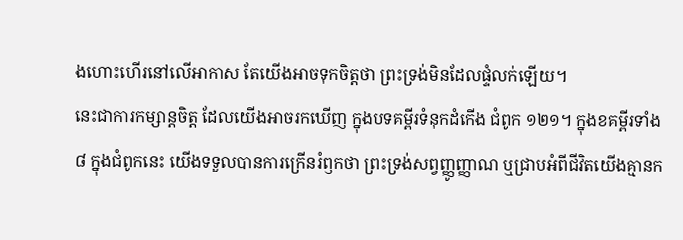ងហោះហើរនៅលើអាកាស តែយើងអាចទុកចិត្តថា ព្រះទ្រង់មិនដែលផ្ទំលក់ឡើយ។
នេះជាការកម្សាន្តចិត្ត ដែលយើងអាចរកឃើញ ក្នុងបទគម្ពីរទំនុកដំកើង ជំពូក ១២១។ ក្នុងខគម្ពីរទាំង៨ ក្នុងជំពូកនេះ យើងទទួលបានការក្រើនរំឭកថា ព្រះទ្រង់សព្វញ្ញូញ្ញាណ ឬជ្រាបអំពីជីវិតយើងគ្មានក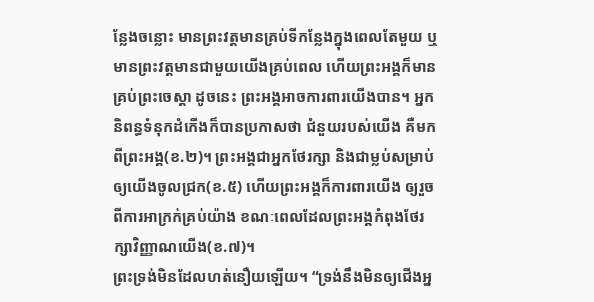ន្លែងចន្លោះ មានព្រះវត្តមានគ្រប់ទីកន្លែងក្នុងពេលតែមួយ ឬមានព្រះវត្តមានជាមួយយើងគ្រប់ពេល ហើយព្រះអង្គក៏មានគ្រប់ព្រះចេស្តា ដូចនេះ ព្រះអង្គអាចការពារយើងបាន។ អ្នកនិពន្ធទំនុកដំកើងក៏បានប្រកាសថា ជំនួយរបស់យើង គឺមកពីព្រះអង្គ(ខ.២)។ ព្រះអង្គជាអ្នកថែរក្សា និងជាម្លប់សម្រាប់ឲ្យយើងចូលជ្រក(ខ.៥) ហើយព្រះអង្គក៏ការពារយើង ឲ្យរួចពីការអាក្រក់គ្រប់យ៉ាង ខណៈពេលដែលព្រះអង្គកំពុងថែរក្សាវិញ្ញាណយើង(ខ.៧)។
ព្រះទ្រង់មិនដែលហត់នឿយឡើយ។ “ទ្រង់នឹងមិនឲ្យជើងអ្ន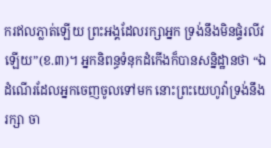ករឥលភ្លាត់ឡើយ ព្រះអង្គដែលរក្សាអ្នក ទ្រង់នឹងមិនផ្ទំរលីវឡើយ”(ខ.៣)។ អ្នកនិពន្ធទំនុកដំកើងក៏បានសន្និដ្ឋានថា “ឯដំណើរដែលអ្នកចេញចូលទៅមក នោះព្រះយេហូវ៉ាទ្រង់នឹងរក្សា ចា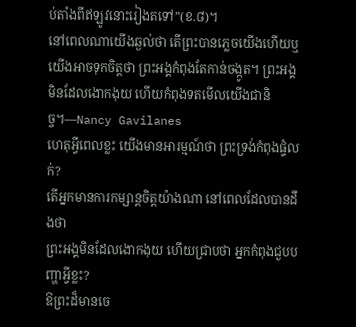ប់តាំងពីឥឡូវនោះរៀងតទៅ”(ខ.៨)។
នៅពេលណាយើងឆ្ងល់ថា តើព្រះបានភ្លេចយើងហើយឬ យើងអាចទុកចិត្តថា ព្រះអង្គកំពុងតែកាន់ចង្កូត។ ព្រះអង្គមិនដែលងោកងុយ ហើយកំពុងទតមើលយើងជានិច្ច។—Nancy Gavilanes
ហេតុអ្វីពេលខ្លះ យើងមានអារម្មណ៍ថា ព្រះទ្រង់កំពុងផ្ទំលក់?
តើអ្នកមានការកម្សាន្តចិត្តយ៉ាងណា នៅពេលដែលបានដឹងថា
ព្រះអង្គមិនដែលងោកងុយ ហើយជ្រាបថា អ្នកកំពុងជួបបញ្ហាអ្វីខ្លះ?
ឱព្រះដ៏មានចេ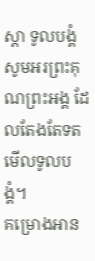ស្តា ទូលបង្គំសូមអរព្រះគុណព្រះអង្គ ដែលតែងតែទតមើលទូលបង្គំ។
គម្រោងអាន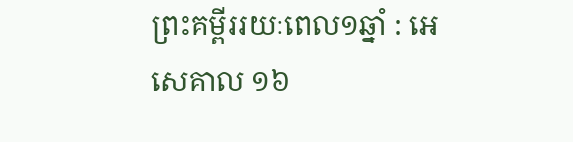ព្រះគម្ពីររយៈពេល១ឆ្នាំ : អេសេគាល ១៦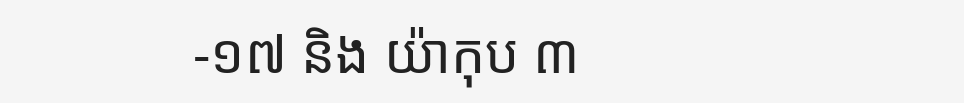-១៧ និង យ៉ាកុប ៣